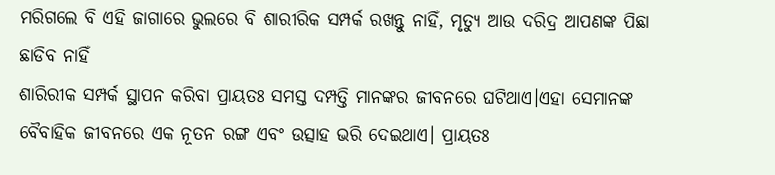ମରିଗଲେ ବି ଏହି ଜାଗାରେ ଭୁଲରେ ବି ଶାରୀରିକ ସମ୍ପର୍କ ରଖନ୍ତୁ ନାହିଁ, ମୃତ୍ୟୁ ଆଉ ଦରିଦ୍ର ଆପଣଙ୍କ ପିଛା ଛାଡିବ ନାହିଁ
ଶାରିରୀକ ସମ୍ପର୍କ ସ୍ଥାପନ କରିବା ପ୍ରାୟତଃ ସମସ୍ତ ଦମ୍ପତ୍ତି ମାନଙ୍କର ଜୀବନରେ ଘଟିଥାଏ।ଏହା ସେମାନଙ୍କ ବୈବାହିକ ଜୀବନରେ ଏକ ନୂତନ ରଙ୍ଗ ଏବଂ ଉତ୍ସାହ ଭରି ଦେଇଥାଏ। ପ୍ରାୟତଃ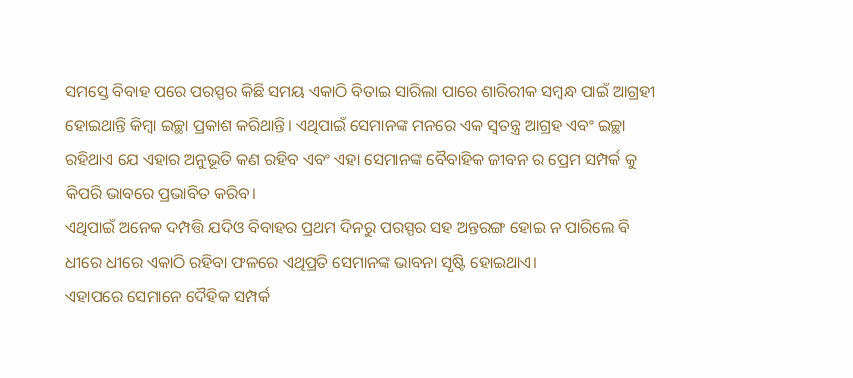ସମସ୍ତେ ବିବାହ ପରେ ପରସ୍ପର କିଛି ସମୟ ଏକାଠି ବିତାଇ ସାରିଲା ପାରେ ଶାରିରୀକ ସମ୍ବନ୍ଧ ପାଇଁ ଆଗ୍ରହୀ ହୋଇଥାନ୍ତି କିମ୍ବା ଇଚ୍ଛା ପ୍ରକାଶ କରିଥାନ୍ତି। ଏଥିପାଇଁ ସେମାନଙ୍କ ମନରେ ଏକ ସ୍ବତନ୍ତ୍ର ଆଗ୍ରହ ଏବଂ ଇଚ୍ଛା ରହିଥାଏ ଯେ ଏହାର ଅନୁଭୂତି କଣ ରହିବ ଏବଂ ଏହା ସେମାନଙ୍କ ବୈବାହିକ ଜୀବନ ର ପ୍ରେମ ସମ୍ପର୍କ କୁ କିପରି ଭାବରେ ପ୍ରଭାବିତ କରିବ।
ଏଥିପାଇଁ ଅନେକ ଦମ୍ପତ୍ତି ଯଦିଓ ବିବାହର ପ୍ରଥମ ଦିନରୁ ପରସ୍ପର ସହ ଅନ୍ତରଙ୍ଗ ହୋଇ ନ ପାରିଲେ ବି ଧୀରେ ଧୀରେ ଏକାଠି ରହିବା ଫଳରେ ଏଥିପ୍ରତି ସେମାନଙ୍କ ଭାବନା ସୃଷ୍ଟି ହୋଇଥାଏ।
ଏହାପରେ ସେମାନେ ଦୈହିକ ସମ୍ପର୍କ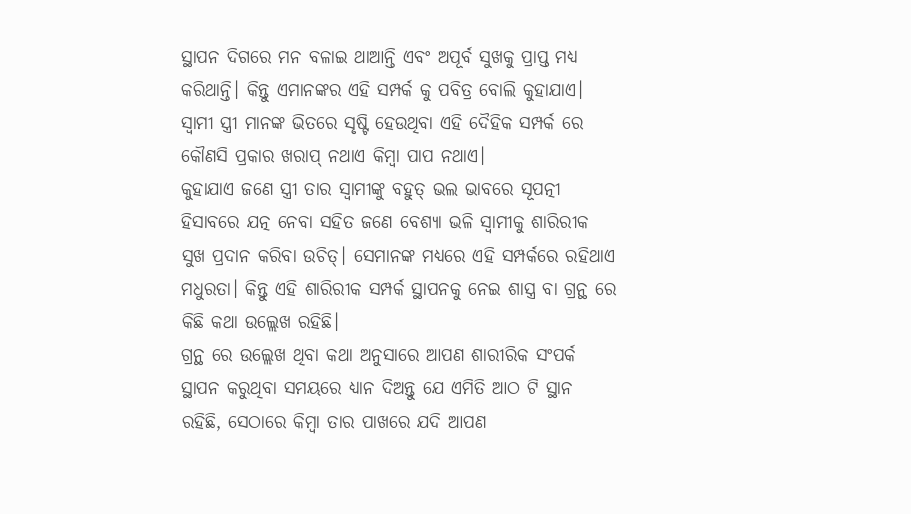ସ୍ଥାପନ ଦିଗରେ ମନ ବଳାଇ ଥାଆନ୍ତି ଏବଂ ଅପୂର୍ବ ସୁଖକୁ ପ୍ରାପ୍ତ ମଧ୍ୟ କରିଥାନ୍ତି। କିନ୍ତୁ ଏମାନଙ୍କର ଏହି ସମ୍ପର୍କ କୁ ପବିତ୍ର ବୋଲି କୁହାଯାଏ। ସ୍ବାମୀ ସ୍ତ୍ରୀ ମାନଙ୍କ ଭିତରେ ସୃଷ୍ଟି ହେଉଥିବା ଏହି ଦୈହିକ ସମ୍ପର୍କ ରେ କୌଣସି ପ୍ରକାର ଖରାପ୍ ନଥାଏ କିମ୍ବା ପାପ ନଥାଏ।
କୁହାଯାଏ ଜଣେ ସ୍ତ୍ରୀ ତାର ସ୍ବାମୀଙ୍କୁ ବହୁତ୍ ଭଲ ଭାବରେ ସୂପତ୍ନୀ ହିସାବରେ ଯତ୍ନ ନେବା ସହିତ ଜଣେ ବେଶ୍ୟା ଭଳି ସ୍ୱାମୀକୁ ଶାରିରୀକ ସୁଖ ପ୍ରଦାନ କରିବା ଉଚିତ୍। ସେମାନଙ୍କ ମଧ୍ୟରେ ଏହି ସମ୍ପର୍କରେ ରହିଥାଏ ମଧୁରତା। କିନ୍ତୁ ଏହି ଶାରିରୀକ ସମ୍ପର୍କ ସ୍ଥାପନକୁ ନେଇ ଶାସ୍ତ୍ର ବା ଗ୍ରନ୍ଥ ରେ କିଛି କଥା ଉଲ୍ଲେଖ ରହିଛି।
ଗ୍ରନ୍ଥ ରେ ଉଲ୍ଲେଖ ଥିବା କଥା ଅନୁସାରେ ଆପଣ ଶାରୀରିକ ସଂପର୍କ ସ୍ଥାପନ କରୁଥିବା ସମୟରେ ଧ୍ୟାନ ଦିଅନ୍ତୁ ଯେ ଏମିତି ଆଠ ଟି ସ୍ଥାନ ରହିଛି, ସେଠାରେ କିମ୍ବା ତାର ପାଖରେ ଯଦି ଆପଣ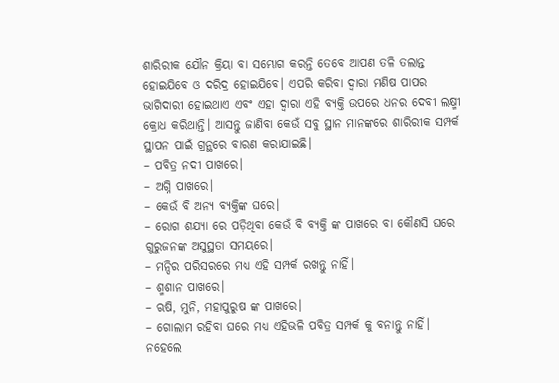ଶାରିରୀକ ଯୌନ କ୍ରିୟା ବା ସମ୍ଭୋଗ କରନ୍ତି ତେବେ ଆପଣ ତଳି ତଲାନ୍ତ ହୋଇଯିବେ ଓ ଦରିଦ୍ର ହୋଇଯିବେ। ଏପରି କରିବା ଦ୍ବାରା ମଣିଷ ପାପର ଭାଗିଦାରୀ ହୋଇଥାଏ ଏବଂ ଏହା ଦ୍ବାରା ଏହି ବ୍ୟକ୍ତି ଉପରେ ଧନର ଦେବୀ ଲକ୍ଷ୍ମୀ କ୍ରୋଧ କରିଥାନ୍ତି। ଆସନ୍ତୁ ଜାଣିବା କେଉଁ ସବୁ ସ୍ଥାନ ମାନଙ୍କରେ ଶାରିରୀକ ସମ୍ପର୍କ ସ୍ଥାପନ ପାଇଁ ଗ୍ରନ୍ଥରେ ବାରଣ କରାଯାଇଛି।
– ପବିତ୍ର ନଦୀ ପାଖରେ।
– ଅଗ୍ନି ପାଖରେ।
– କେଉଁ ବି ଅନ୍ୟ ବ୍ୟକ୍ତିଙ୍କ ଘରେ।
– ରୋଗ ଶଯ୍ୟା ରେ ପଡ଼ିଥିବା କେଉଁ ବି ବ୍ୟକ୍ତି ଙ୍କ ପାଖରେ ବା କୌଣସି ଘରେ ଗୁରୁଜନଙ୍କ ଅସୁସ୍ଥତା ସମୟରେ।
– ମନ୍ଦିର ପରିସରରେ ମଧ୍ୟ ଏହି ସମ୍ପର୍କ ରଖନ୍ତୁ ନାହିଁ।
– ଶ୍ମଶାନ ପାଖରେ।
– ଋଷି, ମୁନି, ମହାପୁରୁଷ ଙ୍କ ପାଖରେ।
– ଗୋଲାମ ରହିବା ଘରେ ମଧ୍ୟ ଏହିଭଳି ପବିତ୍ର ସମ୍ପର୍କ କୁ ବନାନ୍ତୁ ନାହିଁ। ନହେଲେ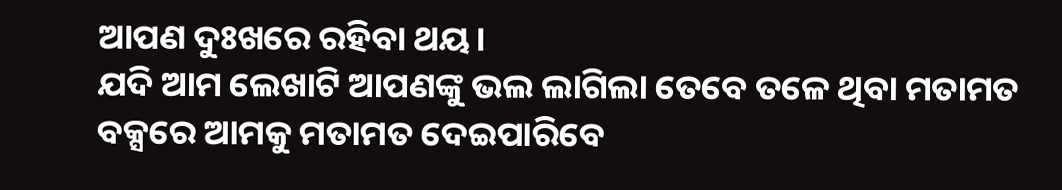ଆପଣ ଦୁଃଖରେ ରହିବା ଥୟ।
ଯଦି ଆମ ଲେଖାଟି ଆପଣଙ୍କୁ ଭଲ ଲାଗିଲା ତେବେ ତଳେ ଥିବା ମତାମତ ବକ୍ସରେ ଆମକୁ ମତାମତ ଦେଇପାରିବେ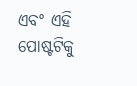ଏବଂ ଏହି ପୋଷ୍ଟଟିକୁ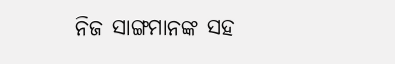ନିଜ ସାଙ୍ଗମାନଙ୍କ ସହ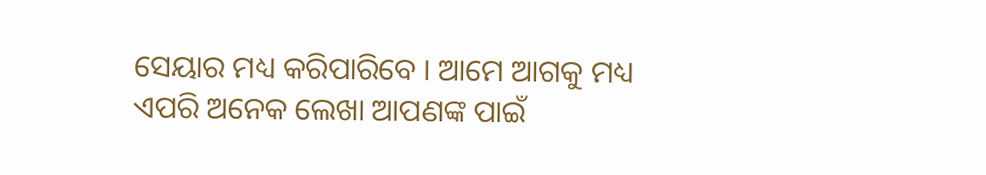ସେୟାର ମଧ୍ୟ କରିପାରିବେ । ଆମେ ଆଗକୁ ମଧ୍ୟ ଏପରି ଅନେକ ଲେଖା ଆପଣଙ୍କ ପାଇଁ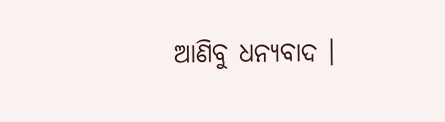ଆଣିବୁ ଧନ୍ୟବାଦ ।